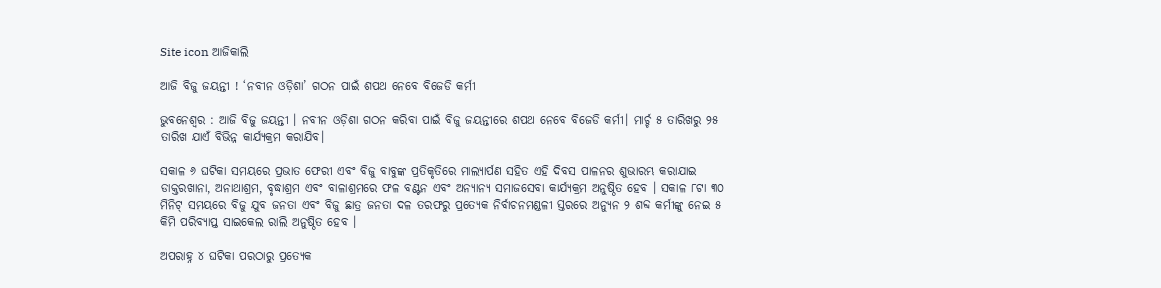Site icon ଆଜିକାଲି

ଆଜି ବିଜୁ ଜୟନ୍ତୀ ! ‘ନବୀନ ଓଡ଼ିଶା’ ଗଠନ ପାଇଁ ଶପଥ ନେବେ ବିଜେଡି କର୍ମୀ

ଭୁବନେଶ୍ବର : ଆଜି ବିଜୁ ଜୟନ୍ତୀ । ନବୀନ ଓଡ଼ିଶା ଗଠନ କରିବା ପାଇଁ ବିଜୁ ଜୟନ୍ତୀରେ ଶପଥ ନେବେ ବିଜେଡି କର୍ମୀ। ମାର୍ଚ୍ଚ ୫ ତାରିଖରୁ ୨୫ ତାରିଖ ଯାଏଁ ବିଭିନ୍ନ କାର୍ଯ୍ୟକ୍ରମ କରାଯିବ।

ସକାଳ ୬ ଘଟିକା ସମୟରେ ପ୍ରଭାତ ଫେରୀ ଏବଂ ବିଜୁ ବାବୁଙ୍କ ପ୍ରତିକୃତିରେ ମାଲ୍ୟାର୍ପଣ ସହିତ ଏହି ଦିବସ ପାଳନର ଶୁଭାରମ୍ଭ କରାଯାଇ ଡାକ୍ତରଖାନା, ଅନାଥାଶ୍ରମ, ବୃଦ୍ଧାଶ୍ରମ ଏବଂ ବାଳାଶ୍ରମରେ ଫଳ ବଣ୍ଟନ ଏବଂ ଅନ୍ୟାନ୍ୟ ସମାଜସେବା କାର୍ଯ୍ୟକ୍ରମ ଅନୁଷ୍ଠିତ ହେବ । ସକାଳ ୮ଟା ୩୦ ମିନିଟ୍ ସମୟରେ ବିଜୁ ଯୁବ ଜନତା ଏବଂ ବିଜୁ ଛାତ୍ର ଜନତା ଦଳ ତରଫରୁ ପ୍ରତ୍ୟେକ ନିର୍ବାଚନମଣ୍ଡଳୀ ସ୍ତରରେ ଅନ୍ୟୁନ ୨ ଶବ୍ଦ କର୍ମୀଙ୍କୁ ନେଇ ୫ କିମି ପରିବ୍ୟାପ୍ତ ସାଇକେଲ ରାଲି ଅନୁଷ୍ଠିତ ହେବ ।

ଅପରାହ୍ନ ୪ ଘଟିକା ପରଠାରୁ ପ୍ରତ୍ୟେକ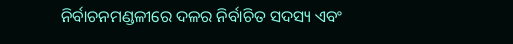ନିର୍ବାଚନମଣ୍ଡଳୀରେ ଦଳର ନିର୍ବାଚିତ ସଦସ୍ୟ ଏବଂ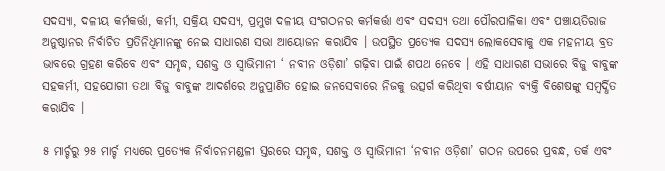ସଦସ୍ୟା, ଦଳୀୟ କର୍ମକର୍ତ୍ତା, କର୍ମୀ, ସକ୍ରିୟ ସଦସ୍ୟ, ପ୍ରମୁଖ ଦଳୀୟ ସଂଗଠନର କର୍ମକର୍ତ୍ତା ଏବଂ ସଦସ୍ୟ ତଥା ପୌରପାଳିକା ଏବଂ ପଞ୍ଚାୟତିରାଜ ଅନୁଷ୍ଠାନର ନିର୍ବାଚିତ ପ୍ରତିନିଧିମାନଙ୍କୁ ନେଇ ସାଧାରଣ ସଭା ଆୟୋଜନ କରାଯିବ । ଉପସ୍ଥିତ ପ୍ରତ୍ୟେକ ସଦସ୍ୟ ଲୋକସେବାକୁ ଏକ ମହନୀୟ ବ୍ରତ ଭାବରେ ଗ୍ରହଣ କରିବେ ଏବଂ ସମୃଦ୍ଧ, ସଶକ୍ତ ଓ ସ୍ଵାଭିମାନୀ ‘ ନବୀନ ଓଡ଼ିଶା’ ଗଢ଼ିବା ପାଇଁ ଶପଥ ନେବେ । ଏହି ସାଧାରଣ ସଭାରେ ବିଜୁ ବାବୁଙ୍କ ସହକର୍ମୀ, ସହଯୋଗୀ ତଥା ବିଜୁ ବାବୁଙ୍କ ଆଦର୍ଶରେ ଅନୁପ୍ରାଣିତ ହୋଇ ଜନସେବାରେ ନିଜକୁ ଉତ୍ସର୍ଗ କରିଥିବା ବର୍ଷୀୟାନ ବ୍ୟକ୍ତି ବିଶେଷଙ୍କୁ ସମ୍ବର୍ଦ୍ଧିତ କରାଯିବ ।

୫ ମାର୍ଚ୍ଚରୁ ୨୫ ମାର୍ଚ୍ଚ ମଧ୍ୟରେ ପ୍ରତ୍ୟେକ ନିର୍ବାଚନମଣ୍ଡଳୀ ସ୍ତରରେ ସମୃଦ୍ଧ, ସଶକ୍ତ ଓ ସ୍ଵାଭିମାନୀ ‘ନବୀନ ଓଡ଼ିଶା’ ଗଠନ ଉପରେ ପ୍ରବନ୍ଧ, ତର୍କ ଏବଂ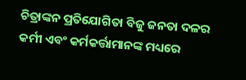ଚିତ୍ରାଙ୍କନ ପ୍ରତିଯୋଗିତା ବିଜୁ ଜନତା ଦଳର କର୍ମୀ ଏବଂ କର୍ମକର୍ତ୍ତାମାନଙ୍କ ମଧ୍ୟରେ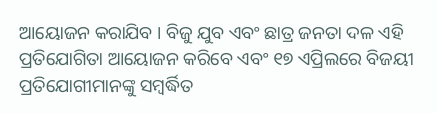ଆୟୋଜନ କରାଯିବ । ବିଜୁ ଯୁବ ଏବଂ ଛାତ୍ର ଜନତା ଦଳ ଏହି ପ୍ରତିଯୋଗିତା ଆୟୋଜନ କରିବେ ଏବଂ ୧୭ ଏପ୍ରିଲରେ ବିଜୟୀ ପ୍ରତିଯୋଗୀମାନଙ୍କୁ ସମ୍ବର୍ଦ୍ଧିତ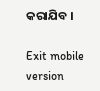କରାଯିବ ।

Exit mobile version